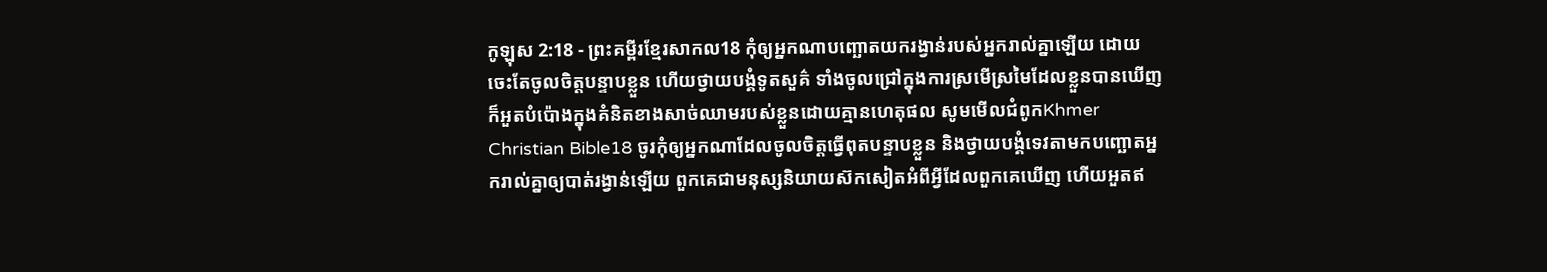កូឡុស 2:18 - ព្រះគម្ពីរខ្មែរសាកល18 កុំឲ្យអ្នកណាបញ្ឆោតយករង្វាន់របស់អ្នករាល់គ្នាឡើយ ដោយចេះតែចូលចិត្តបន្ទាបខ្លួន ហើយថ្វាយបង្គំទូតសួគ៌ ទាំងចូលជ្រៅក្នុងការស្រមើស្រមៃដែលខ្លួនបានឃើញ ក៏អួតបំប៉ោងក្នុងគំនិតខាងសាច់ឈាមរបស់ខ្លួនដោយគ្មានហេតុផល សូមមើលជំពូកKhmer Christian Bible18 ចូរកុំឲ្យអ្នកណាដែលចូលចិត្ដធ្វើពុតបន្ទាបខ្លួន និងថ្វាយបង្គំទេវតាមកបញ្ឆោតអ្នករាល់គ្នាឲ្យបាត់រង្វាន់ឡើយ ពួកគេជាមនុស្សនិយាយស៊កសៀតអំពីអ្វីដែលពួកគេឃើញ ហើយអួតឥ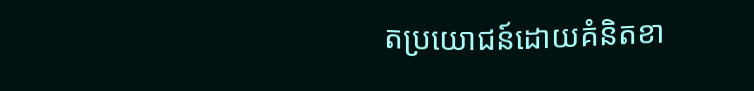តប្រយោជន៍ដោយគំនិតខា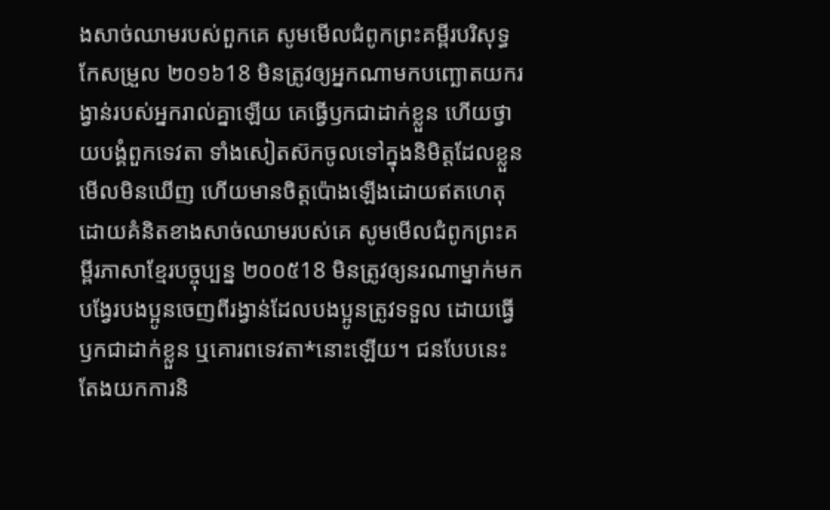ងសាច់ឈាមរបស់ពួកគេ សូមមើលជំពូកព្រះគម្ពីរបរិសុទ្ធកែសម្រួល ២០១៦18 មិនត្រូវឲ្យអ្នកណាមកបញ្ឆោតយករង្វាន់របស់អ្នករាល់គ្នាឡើយ គេធ្វើឫកជាដាក់ខ្លួន ហើយថ្វាយបង្គំពួកទេវតា ទាំងសៀតស៊កចូលទៅក្នុងនិមិត្តដែលខ្លួនមើលមិនឃើញ ហើយមានចិត្តប៉ោងឡើងដោយឥតហេតុ ដោយគំនិតខាងសាច់ឈាមរបស់គេ សូមមើលជំពូកព្រះគម្ពីរភាសាខ្មែរបច្ចុប្បន្ន ២០០៥18 មិនត្រូវឲ្យនរណាម្នាក់មកបង្វែរបងប្អូនចេញពីរង្វាន់ដែលបងប្អូនត្រូវទទួល ដោយធ្វើឫកជាដាក់ខ្លួន ឬគោរពទេវតា*នោះឡើយ។ ជនបែបនេះតែងយកការនិ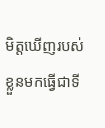មិត្តឃើញរបស់ខ្លួនមកធ្វើជាទី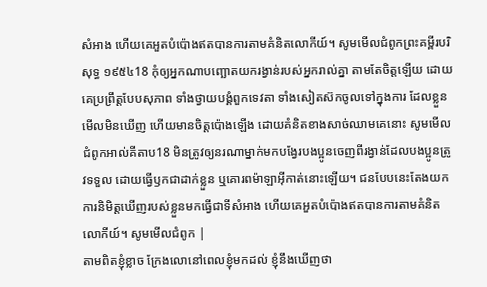សំអាង ហើយគេអួតបំប៉ោងឥតបានការតាមគំនិតលោកីយ៍។ សូមមើលជំពូកព្រះគម្ពីរបរិសុទ្ធ ១៩៥៤18 កុំឲ្យអ្នកណាបញ្ឆោតយករង្វាន់របស់អ្នករាល់គ្នា តាមតែចិត្តឡើយ ដោយគេប្រព្រឹត្តបែបសុភាព ទាំងថ្វាយបង្គំពួកទេវតា ទាំងសៀតស៊កចូលទៅក្នុងការ ដែលខ្លួនមើលមិនឃើញ ហើយមានចិត្តប៉ោងឡើង ដោយគំនិតខាងសាច់ឈាមគេនោះ សូមមើលជំពូកអាល់គីតាប18 មិនត្រូវឲ្យនរណាម្នាក់មកបង្វែរបងប្អូនចេញពីរង្វាន់ដែលបងប្អូនត្រូវទទួល ដោយធ្វើឫកជាដាក់ខ្លួន ឬគោរពម៉ាឡាអ៊ីកាត់នោះឡើយ។ ជនបែបនេះតែងយកការនិមិត្ដឃើញរបស់ខ្លួនមកធ្វើជាទីសំអាង ហើយគេអួតបំប៉ោងឥតបានការតាមគំនិតលោកីយ៍។ សូមមើលជំពូក |
តាមពិតខ្ញុំខ្លាច ក្រែងលោនៅពេលខ្ញុំមកដល់ ខ្ញុំនឹងឃើញថា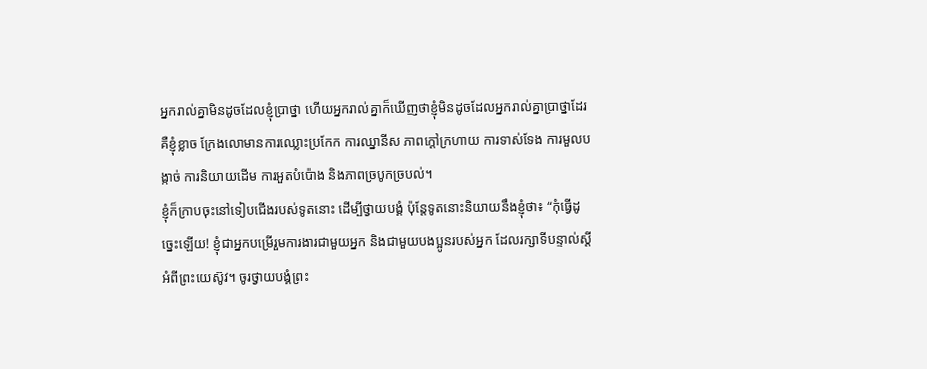អ្នករាល់គ្នាមិនដូចដែលខ្ញុំប្រាថ្នា ហើយអ្នករាល់គ្នាក៏ឃើញថាខ្ញុំមិនដូចដែលអ្នករាល់គ្នាប្រាថ្នាដែរ គឺខ្ញុំខ្លាច ក្រែងលោមានការឈ្លោះប្រកែក ការឈ្នានីស ភាពក្ដៅក្រហាយ ការទាស់ទែង ការមួលបង្កាច់ ការនិយាយដើម ការអួតបំប៉ោង និងភាពច្របូកច្របល់។
ខ្ញុំក៏ក្រាបចុះនៅទៀបជើងរបស់ទូតនោះ ដើម្បីថ្វាយបង្គំ ប៉ុន្តែទូតនោះនិយាយនឹងខ្ញុំថា៖ “កុំធ្វើដូច្នេះឡើយ! ខ្ញុំជាអ្នកបម្រើរួមការងារជាមួយអ្នក និងជាមួយបងប្អូនរបស់អ្នក ដែលរក្សាទីបន្ទាល់ស្ដីអំពីព្រះយេស៊ូវ។ ចូរថ្វាយបង្គំព្រះ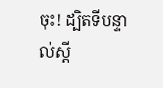ចុះ! ដ្បិតទីបន្ទាល់ស្ដី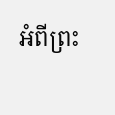អំពីព្រះ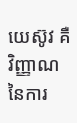យេស៊ូវ គឺវិញ្ញាណនៃការ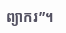ព្យាករ”។